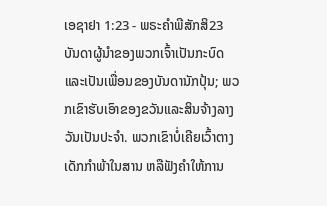ເອຊາຢາ 1:23 - ພຣະຄຳພີສັກສິ23 ບັນດາຜູ້ນຳຂອງພວກເຈົ້າເປັນກະບົດ ແລະເປັນເພື່ອນຂອງບັນດານັກປຸ້ນ; ພວກເຂົາຮັບເອົາຂອງຂວັນແລະສິນຈ້າງລາງວັນເປັນປະຈຳ. ພວກເຂົາບໍ່ເຄີຍເວົ້າຕາງເດັກກຳພ້າໃນສານ ຫລືຟັງຄຳໃຫ້ການ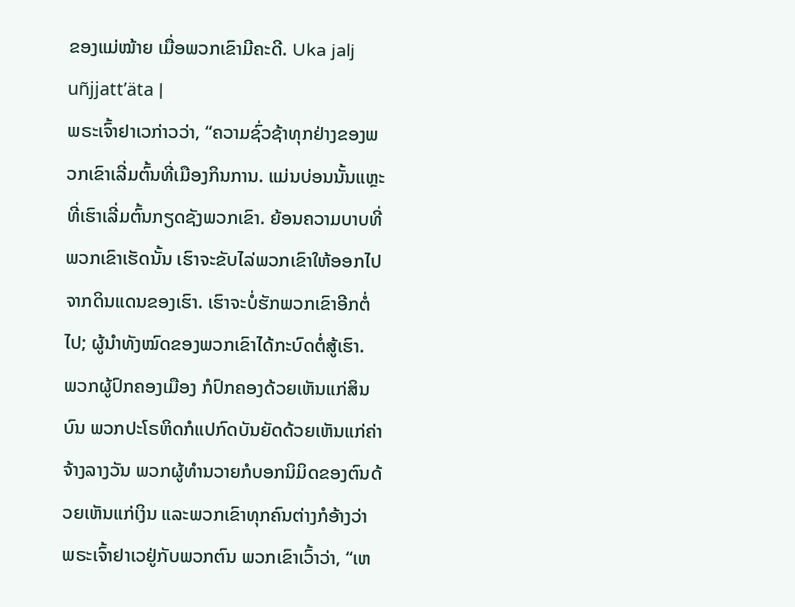ຂອງແມ່ໝ້າຍ ເມື່ອພວກເຂົາມີຄະດີ. Uka jalj uñjjattʼäta |
ພຣະເຈົ້າຢາເວກ່າວວ່າ, “ຄວາມຊົ່ວຊ້າທຸກຢ່າງຂອງພວກເຂົາເລີ່ມຕົ້ນທີ່ເມືອງກິນການ. ແມ່ນບ່ອນນັ້ນແຫຼະ ທີ່ເຮົາເລີ່ມຕົ້ນກຽດຊັງພວກເຂົາ. ຍ້ອນຄວາມບາບທີ່ພວກເຂົາເຮັດນັ້ນ ເຮົາຈະຂັບໄລ່ພວກເຂົາໃຫ້ອອກໄປຈາກດິນແດນຂອງເຮົາ. ເຮົາຈະບໍ່ຮັກພວກເຂົາອີກຕໍ່ໄປ; ຜູ້ນຳທັງໝົດຂອງພວກເຂົາໄດ້ກະບົດຕໍ່ສູ້ເຮົາ.
ພວກຜູ້ປົກຄອງເມືອງ ກໍປົກຄອງດ້ວຍເຫັນແກ່ສິນບົນ ພວກປະໂຣຫິດກໍແປກົດບັນຍັດດ້ວຍເຫັນແກ່ຄ່າຈ້າງລາງວັນ ພວກຜູ້ທຳນວາຍກໍບອກນິມິດຂອງຕົນດ້ວຍເຫັນແກ່ເງິນ ແລະພວກເຂົາທຸກຄົນຕ່າງກໍອ້າງວ່າ ພຣະເຈົ້າຢາເວຢູ່ກັບພວກຕົນ ພວກເຂົາເວົ້າວ່າ, “ເຫ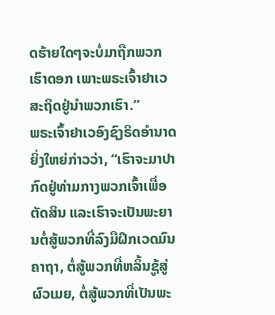ດຮ້າຍໃດໆຈະບໍ່ມາຖືກພວກເຮົາດອກ ເພາະພຣະເຈົ້າຢາເວສະຖິດຢູ່ນຳພວກເຮົາ.”
ພຣະເຈົ້າຢາເວອົງຊົງຣິດອຳນາດຍິ່ງໃຫຍ່ກ່າວວ່າ, “ເຮົາຈະມາປາກົດຢູ່ທ່າມກາງພວກເຈົ້າເພື່ອຕັດສິນ ແລະເຮົາຈະເປັນພະຍານຕໍ່ສູ້ພວກທີ່ລົງມືຝຶກເວດມົນຄາຖາ, ຕໍ່ສູ້ພວກທີ່ຫລິ້ນຊູ້ສູ່ຜົວເມຍ, ຕໍ່ສູ້ພວກທີ່ເປັນພະ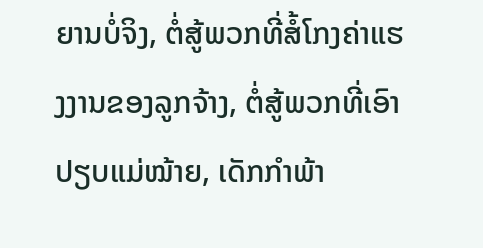ຍານບໍ່ຈິງ, ຕໍ່ສູ້ພວກທີ່ສໍ້ໂກງຄ່າແຮງງານຂອງລູກຈ້າງ, ຕໍ່ສູ້ພວກທີ່ເອົາປຽບແມ່ໝ້າຍ, ເດັກກຳພ້າ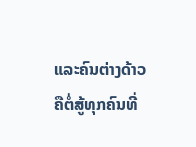ແລະຄົນຕ່າງດ້າວ ຄືຕໍ່ສູ້ທຸກຄົນທີ່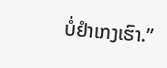ບໍ່ຢຳເກງເຮົາ.”